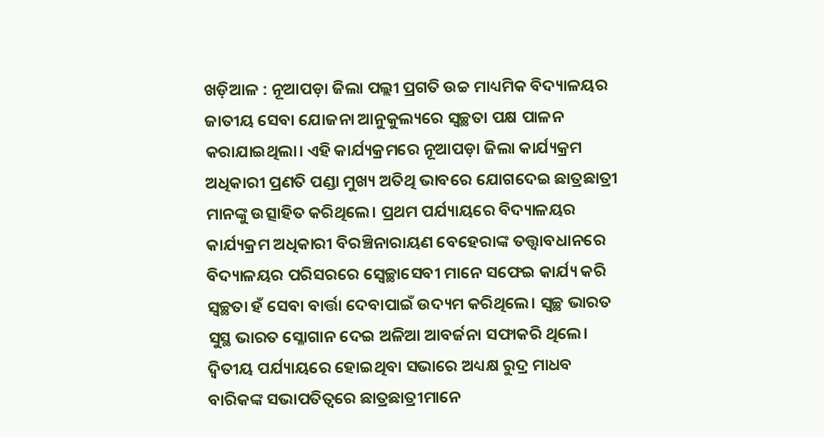ଖଡ଼ିଆଳ : ନୂଆପଡ଼ା ଜିଲା ପଲ୍ଲୀ ପ୍ରଗତି ଉଚ୍ଚ ମାଧ୍ୟମିକ ବିଦ୍ୟାଳୟର ଜାତୀୟ ସେବା ଯୋଜନା ଆନୁକୁଲ୍ୟରେ ସ୍ବଚ୍ଛତା ପକ୍ଷ ପାଳନ କରାଯାଇଥିଲା। ଏହି କାର୍ଯ୍ୟକ୍ରମରେ ନୂଆପଡ଼ା ଜିଲା କାର୍ଯ୍ୟକ୍ରମ ଅଧିକାରୀ ପ୍ରଣତି ପଣ୍ଡା ମୁଖ୍ୟ ଅତିଥି ଭାବରେ ଯୋଗଦେଇ ଛାତ୍ରଛାତ୍ରୀ ମାନଙ୍କୁ ଉତ୍ସାହିତ କରିଥିଲେ। ପ୍ରଥମ ପର୍ଯ୍ୟାୟରେ ବିଦ୍ୟାଳୟର କାର୍ଯ୍ୟକ୍ରମ ଅଧିକାରୀ ବିରଞ୍ଚିନାରାୟଣ ବେହେରାଙ୍କ ତତ୍ତ୍ଵାବଧାନରେ ବିଦ୍ୟାଳୟର ପରିସରରେ ସ୍ବେଚ୍ଛାସେବୀ ମାନେ ସଫେଇ କାର୍ଯ୍ୟ କରି ସ୍ବଚ୍ଛତା ହଁ ସେବା ବାର୍ତ୍ତା ଦେବାପାଇଁ ଉଦ୍ୟମ କରିଥିଲେ। ସ୍ବଚ୍ଛ ଭାରତ ସୁସ୍ଥ ଭାରତ ସ୍ଳୋଗାନ ଦେଇ ଅଳିଆ ଆବର୍ଜନା ସଫାକରି ଥିଲେ। ଦ୍ବିତୀୟ ପର୍ଯ୍ୟାୟରେ ହୋଇଥିବା ସଭାରେ ଅଧ୍ୟକ୍ଷ ରୁଦ୍ର ମାଧବ ବାରିକଙ୍କ ସଭାପତିତ୍ବରେ ଛାତ୍ରଛାତ୍ରୀମାନେ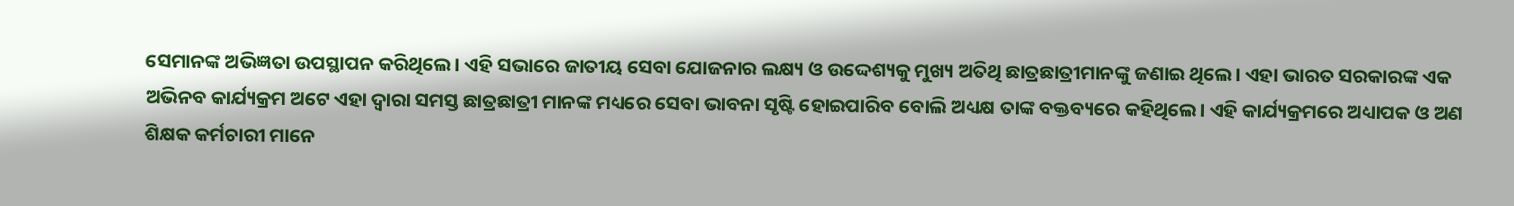ସେମାନଙ୍କ ଅଭିଜ୍ଞତା ଉପସ୍ଥାପନ କରିଥିଲେ। ଏହି ସଭାରେ ଜାତୀୟ ସେବା ଯୋଜନାର ଲକ୍ଷ୍ୟ ଓ ଉଦ୍ଦେଶ୍ୟକୁ ମୁଖ୍ୟ ଅତିଥି ଛାତ୍ରଛାତ୍ରୀମାନଙ୍କୁ ଜଣାଇ ଥିଲେ। ଏହା ଭାରତ ସରକାରଙ୍କ ଏକ ଅଭିନବ କାର୍ଯ୍ୟକ୍ରମ ଅଟେ ଏହା ଦ୍ବାରା ସମସ୍ତ ଛାତ୍ରଛାତ୍ରୀ ମାନଙ୍କ ମଧ୍ୟରେ ସେବା ଭାବନା ସୃଷ୍ଟି ହୋଇପାରିବ ବୋଲି ଅଧ୍ୟକ୍ଷ ତାଙ୍କ ବକ୍ତବ୍ୟରେ କହିଥିଲେ। ଏହି କାର୍ଯ୍ୟକ୍ରମରେ ଅଧ୍ୟାପକ ଓ ଅଣ ଶିକ୍ଷକ କର୍ମଚାରୀ ମାନେ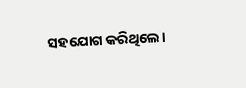ସହଯୋଗ କରିଥିଲେ।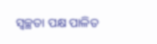ସ୍ଵଚ୍ଛତା ପକ୍ଷ ପାଳିତ